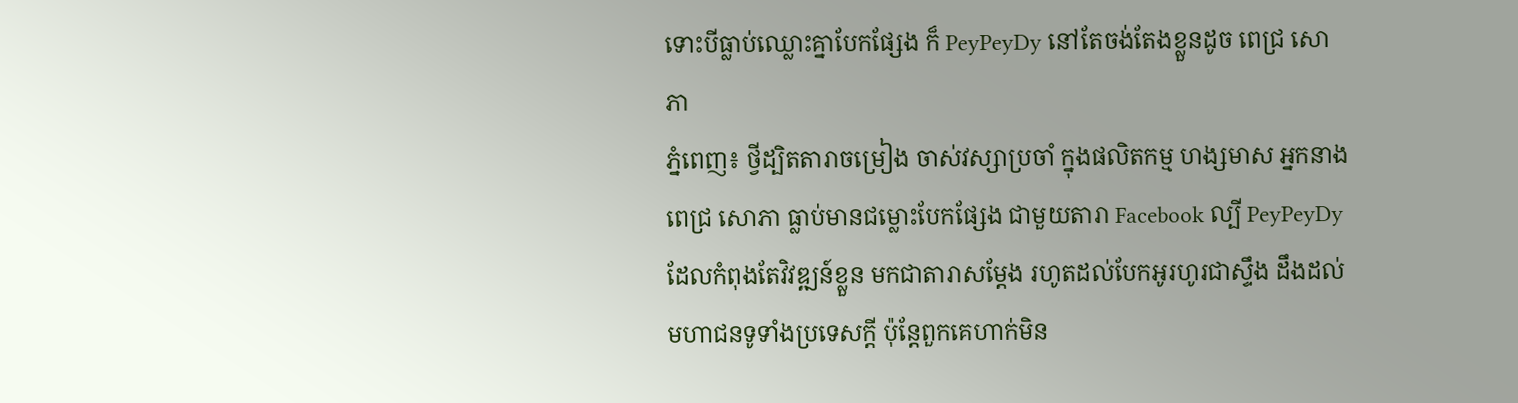ទោះបីធ្លាប់ឈ្លោះគ្នាបែកផ្សែង ក៏ PeyPeyDy នៅតែចង់តែងខ្លួនដូច ពេជ្រ សោភា
ភ្នំពេញ៖ ថ្វីដ្បិតតារាចម្រៀង ចាស់វស្សាប្រចាំ ក្នុងផលិតកម្ម ហង្សមាស អ្នកនាង ពេជ្រ សោភា ធ្លាប់មានជម្លោះបែកផ្សែង ជាមួយតារា Facebook ល្បី PeyPeyDy ដែលកំពុងតែវិវឌ្ឍន៍ខ្លួន មកជាតារាសម្ដែង រហូតដល់បែកអូរហូរជាស្ទឹង ដឹងដល់មហាជនទូទាំងប្រទេសក្ដី ប៉ុន្តែពួកគេហាក់មិន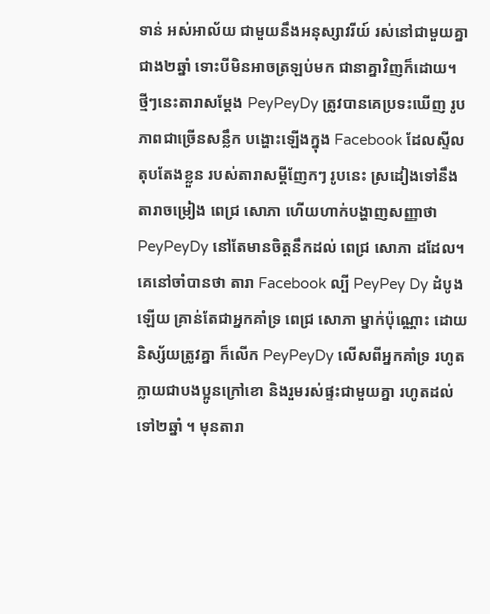ទាន់ អស់អាល័យ ជាមួយនឹងអនុស្សាវរីយ៍ រស់នៅជាមួយគ្នាជាង២ឆ្នាំ ទោះបីមិនអាចត្រឡប់មក ជានាគ្នាវិញក៏ដោយ។ ថ្មីៗនេះតារាសម្ដែង PeyPeyDy ត្រូវបានគេប្រទះឃើញ រូបភាពជាច្រើនសន្លឹក បង្ហោះឡើងក្នុង Facebook ដែលស្ទីលតុបតែងខ្លួន របស់តារាសម្ដីញែកៗ រូបនេះ ស្រដៀងទៅនឹង តារាចម្រៀង ពេជ្រ សោភា ហើយហាក់បង្ហាញសញ្ញាថា PeyPeyDy នៅតែមានចិត្តនឹកដល់ ពេជ្រ សោភា ដដែល។
គេនៅចាំបានថា តារា Facebook ល្បី PeyPey Dy ដំបូងឡើយ គ្រាន់តែជាអ្នកគាំទ្រ ពេជ្រ សោភា ម្នាក់ប៉ុណ្ណោះ ដោយនិស្ស័យត្រូវគ្នា ក៏លើក PeyPeyDy លើសពីអ្នកគាំទ្រ រហូតក្លាយជាបងប្អូនក្រៅខោ និងរួមរស់ផ្ទះជាមួយគ្នា រហូតដល់ទៅ២ឆ្នាំ ។ មុនតារា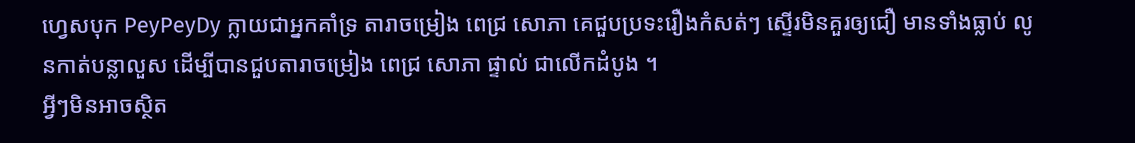ហ្វេសបុក PeyPeyDy ក្លាយជាអ្នកគាំទ្រ តារាចម្រៀង ពេជ្រ សោភា គេជួបប្រទះរឿងកំសត់ៗ ស្ទើរមិនគួរឲ្យជឿ មានទាំងធ្លាប់ លូនកាត់បន្លាលួស ដើម្បីបានជួបតារាចម្រៀង ពេជ្រ សោភា ផ្ទាល់ ជាលើកដំបូង ។
អ្វីៗមិនអាចស្ថិត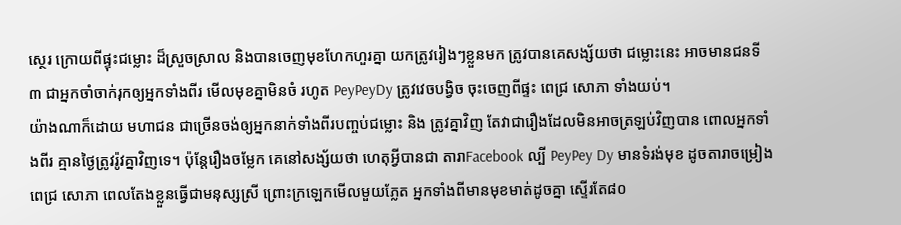ស្ថេរ ក្រោយពីផ្ទុះជម្លោះ ដ៏ស្រួចស្រាល និងបានចេញមុខហែកហួរគ្នា យកត្រូវរៀងៗខ្លួនមក ត្រូវបានគេសង្ស័យថា ជម្លោះនេះ អាចមានជនទី៣ ជាអ្នកចាំចាក់រុកឲ្យអ្នកទាំងពីរ មើលមុខគ្នាមិនចំ រហូត PeyPeyDy ត្រូវវេចបង្វិច ចុះចេញពីផ្ទះ ពេជ្រ សោភា ទាំងយប់។
យ៉ាងណាក៏ដោយ មហាជន ជាច្រើនចង់ឲ្យអ្នកនាក់ទាំងពីរបញ្ចប់ជម្លោះ និង ត្រូវគ្នាវិញ តែវាជារឿងដែលមិនអាចត្រឡប់វិញបាន ពោលអ្នកទាំងពីរ គ្មានថ្ងៃត្រូវរ៉ូវគ្នាវិញទេ។ ប៉ុន្តែរឿងចម្លែក គេនៅសង្ស័យថា ហេតុអ្វីបានជា តារាFacebook ល្បី PeyPey Dy មានទំរង់មុខ ដូចតារាចម្រៀង ពេជ្រ សោភា ពេលតែងខ្លួនធ្វើជាមនុស្សស្រី ព្រោះក្រឡេកមើលមួយភ្លែត អ្នកទាំងពីមានមុខមាត់ដូចគ្នា ស្ទើរតែ៨០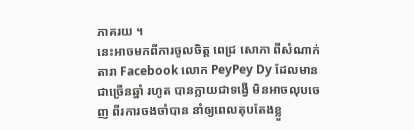ភាគរយ ។
នេះអាចមកពីការចូលចិត្ត ពេជ្រ សោភា ពីសំណាក់តារា Facebook លោក PeyPey Dy ដែលមានជាច្រើនឆ្នាំ រហូត បានក្លាយជាទង្វើ មិនអាចលុបចេញ ពីរការចងចាំបាន នាំឲ្យពេលតុបតែងខ្លួ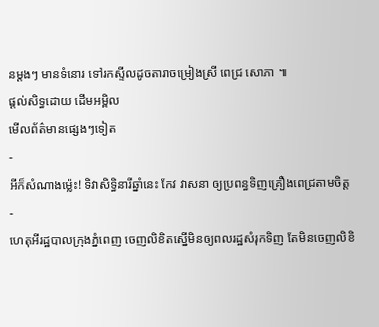នម្ដងៗ មានទំនោរ ទៅរកស្ទីលដូចតារាចម្រៀងស្រី ពេជ្រ សោភា ៕
ផ្តល់សិទ្ធដោយ ដើមអម្ពិល
មើលព័ត៌មានផ្សេងៗទៀត
-
អីក៏សំណាងម្ល៉េះ! ទិវាសិទ្ធិនារីឆ្នាំនេះ កែវ វាសនា ឲ្យប្រពន្ធទិញគ្រឿងពេជ្រតាមចិត្ត
-
ហេតុអីរដ្ឋបាលក្រុងភ្នំពេញ ចេញលិខិតស្នើមិនឲ្យពលរដ្ឋសំរុកទិញ តែមិនចេញលិខិ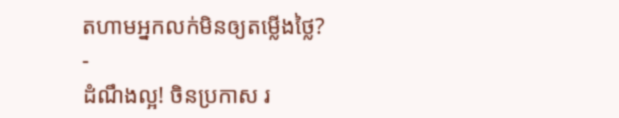តហាមអ្នកលក់មិនឲ្យតម្លើងថ្លៃ?
-
ដំណឹងល្អ! ចិនប្រកាស រ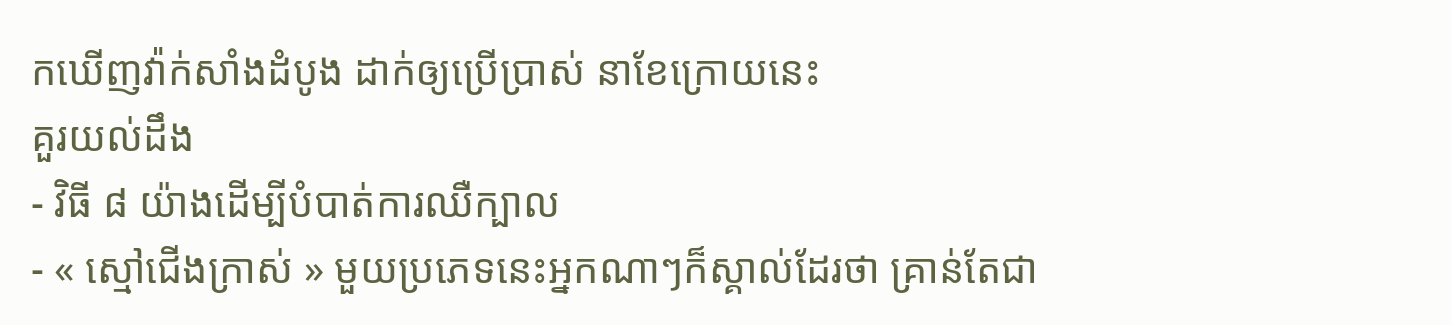កឃើញវ៉ាក់សាំងដំបូង ដាក់ឲ្យប្រើប្រាស់ នាខែក្រោយនេះ
គួរយល់ដឹង
- វិធី ៨ យ៉ាងដើម្បីបំបាត់ការឈឺក្បាល
- « ស្មៅជើងក្រាស់ » មួយប្រភេទនេះអ្នកណាៗក៏ស្គាល់ដែរថា គ្រាន់តែជា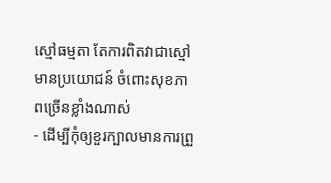ស្មៅធម្មតា តែការពិតវាជាស្មៅមានប្រយោជន៍ ចំពោះសុខភាពច្រើនខ្លាំងណាស់
- ដើម្បីកុំឲ្យខួរក្បាលមានការព្រួ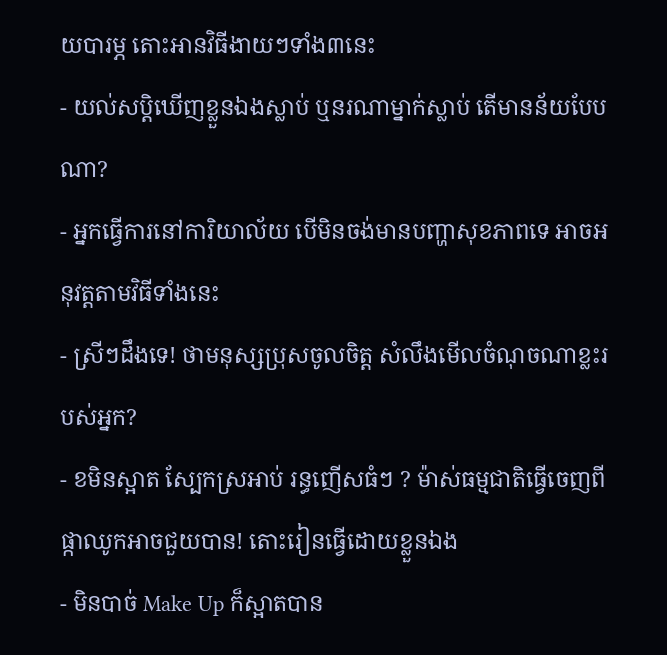យបារម្ភ តោះអានវិធីងាយៗទាំង៣នេះ
- យល់សប្តិឃើញខ្លួនឯងស្លាប់ ឬនរណាម្នាក់ស្លាប់ តើមានន័យបែបណា?
- អ្នកធ្វើការនៅការិយាល័យ បើមិនចង់មានបញ្ហាសុខភាពទេ អាចអនុវត្តតាមវិធីទាំងនេះ
- ស្រីៗដឹងទេ! ថាមនុស្សប្រុសចូលចិត្ត សំលឹងមើលចំណុចណាខ្លះរបស់អ្នក?
- ខមិនស្អាត ស្បែកស្រអាប់ រន្ធញើសធំៗ ? ម៉ាស់ធម្មជាតិធ្វើចេញពីផ្កាឈូកអាចជួយបាន! តោះរៀនធ្វើដោយខ្លួនឯង
- មិនបាច់ Make Up ក៏ស្អាតបាន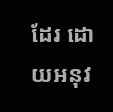ដែរ ដោយអនុវ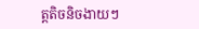ត្តតិចនិចងាយៗ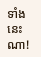ទាំងនេះណា!